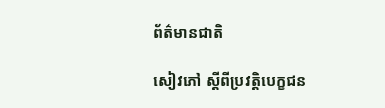ព័ត៌មានជាតិ

សៀវភៅ ស្តីពីប្រវត្តិបេក្ខជន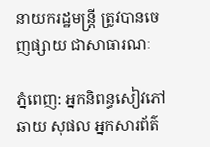នាយករដ្ឋមន្រ្តី ត្រូវបានចេញផ្សាយ ជាសាធារណៈ

ភ្នំពេញ: អ្នកនិពន្ធសៀវភៅ ឆាយ សុផល អ្នកសារព័ត៌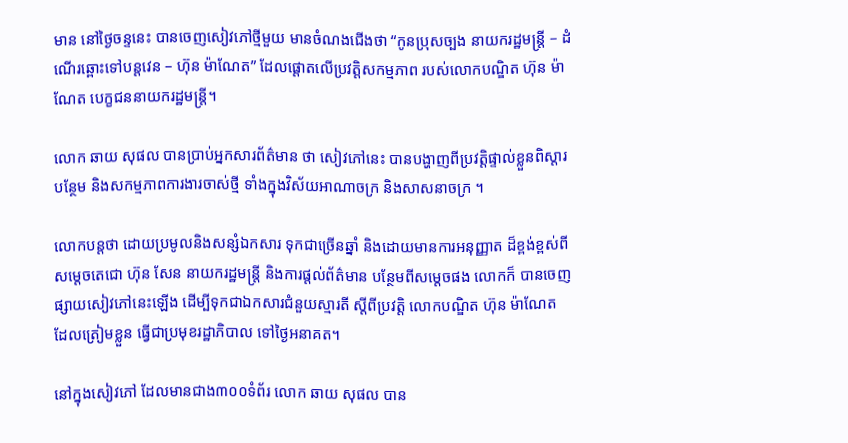មាន នៅថ្ងៃចន្ទនេះ បានចេញសៀវភៅថ្មីមួយ មានចំណងជើងថា “កូនប្រុសច្បង នាយករដ្ឋមន្រ្តី – ដំណើរឆ្ពោះទៅបន្តវេន – ហ៊ុន ម៉ាណែត” ដែលផ្តោតលើប្រវត្តិសកម្មភាព របស់លោកបណ្ឌិត ហ៊ុន ម៉ាណែត បេក្ខជននាយករដ្ឋមន្រ្តី។

លោក ឆាយ សុផល បានប្រាប់អ្នកសារព័ត៌មាន ថា សៀវភៅនេះ បានបង្ហាញពីប្រវត្តិផ្ទាល់ខ្លួនពិស្តារបន្ថែម និងសកម្មភាពការងារចាស់ថ្មី ទាំងក្នុងវិស័យអាណាចក្រ និងសាសនាចក្រ ។

លោកបន្តថា ដោយប្រមូលនិងសន្សំឯកសារ ទុកជាច្រើនឆ្នាំ និងដោយមានការអនុញ្ញាត ដ៏ខ្ពង់ខ្ពស់ពីសម្តេចតេជោ ហ៊ុន សែន នាយករដ្ឋមន្រ្តី និងការផ្តល់ព័ត៌មាន បន្ថែមពីសម្តេចផង លោកក៏ បានចេញផ្សាយសៀវភៅនេះឡើង ដើម្បីទុកជាឯកសារជំនួយស្មារតី ស្តីពីប្រវត្តិ លោកបណ្ឌិត ហ៊ុន ម៉ាណែត ដែលត្រៀមខ្លួន ធ្វើជាប្រមុខរដ្ឋាភិបាល ទៅថ្ងៃអនាគត។

នៅក្នុងសៀវភៅ ដែលមានជាង៣០០ទំព័រ លោក ឆាយ សុផល បាន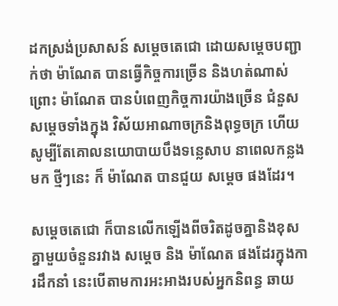ដកស្រង់ប្រសាសន៍ សម្តេចតេជោ ដោយសម្តេចបញ្ជាក់ថា ម៉ាណែត បានធ្វើកិច្ចការច្រើន និងហត់ណាស់ ព្រោះ ម៉ាណែត បានបំពេញកិច្ចការយ៉ាងច្រើន ជំនួសសម្តេចទាំងក្នុង វិស័យអាណាចក្រនិងពុទ្ធចក្រ ហើយសូម្បីតែគោលនយោបាយបឹងទន្លេសាប នាពេលកន្លងមក ថ្មីៗនេះ ក៏ ម៉ាណែត បានជួយ សម្តេច ផងដែរ។

សម្តេចតេជោ ក៏បានលើកឡើងពីចរិតដូចគ្នានិងខុសគ្នាមួយចំនួនរវាង សម្តេច និង ម៉ាណែត ផងដែរក្នុងការដឹកនាំ នេះបើតាមការអះអាងរបស់អ្នកនិពន្ធ ឆាយ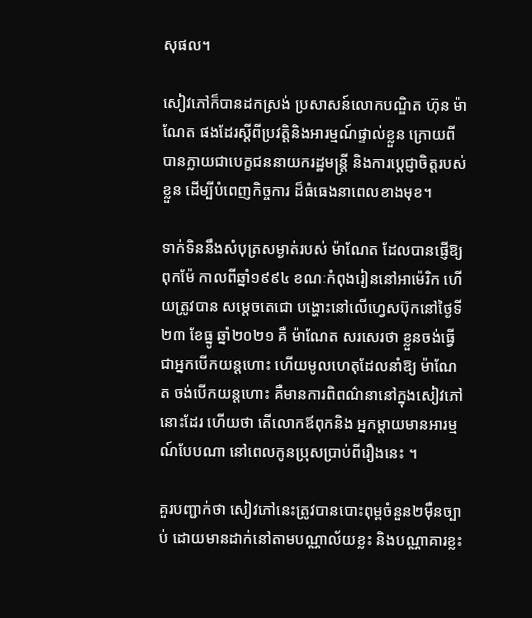សុផល។

សៀវភៅក៏បានដកស្រង់ ប្រសាសន៍លោកបណ្ឌិត ហ៊ុន ម៉ាណែត ផងដែរស្តីពីប្រវត្តិនិងអារម្មណ៍ផ្ទាល់ខ្លួន ក្រោយពីបានក្លាយជាបេក្ខជននាយករដ្ឋមន្រ្តី និងការប្តេជ្ញាចិត្តរបស់ខ្លួន ដើម្បីបំពេញកិច្ចការ ដ៏ធំធេងនាពេលខាងមុខ។

ទាក់ទិននឹងសំបុត្រសម្ងាត់របស់ ម៉ាណែត ដែលបានផ្ញើឱ្យពុកម៉ែ កាលពីឆ្នាំ១៩៩៤ ខណៈកំពុងរៀននៅអាម៉េរិក ហើយត្រូវបាន សម្តេចតេជោ បង្ហោះនៅលើហ្វេសប៊ុកនៅថ្ងៃទី២៣ ខែធ្នូ ឆ្នាំ២០២១ គឺ ម៉ាណែត សរសេរថា ខ្លួនចង់ធ្វើជាអ្នកបើកយន្តហោះ ហើយមូលហេតុដែលនាំឱ្យ ម៉ាណែត ចង់បើកយន្តហោះ គឺមានការពិពណ៌នានៅក្នុងសៀវភៅនោះដែរ ហើយថា តើលោកឪពុកនិង អ្នកម្តាយមានអារម្មណ៍បែបណា នៅពេលកូនប្រុសប្រាប់ពីរឿងនេះ ។

គួរបញ្ជាក់ថា សៀវភៅនេះត្រូវបានបោះពុម្ពចំនួន២ម៉ឺនច្បាប់ ដោយមានដាក់នៅតាមបណ្ណាល័យខ្លះ និងបណ្ណាគារខ្លះ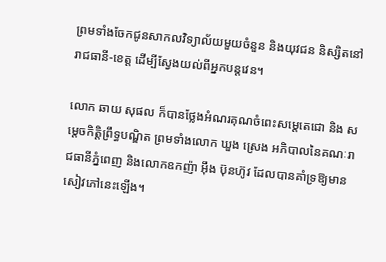ព្រមទាំងចែកជូនសាកលវិទ្យាល័យមួយចំនួន និងយុវជន និស្សិតនៅរាជធានី-ខេត្ត ដើម្បីស្វែងយល់ពីអ្នកបន្តវេន។

លោក ឆាយ សុផល ក៏បានថ្លែងអំណរគុណចំពេះសម្តេតេជោ និង សម្តេចកិត្តិព្រឹទ្ធបណ្ឌិត ព្រមទាំងលោក ឃួង ស្រេង អភិបាលនៃគណៈរាជធានីភ្នំពេញ និងលោកឧកញ៉ា អ៊ឹង ប៊ុនហ៊ូវ ដែលបានគាំទ្រឱ្យមានសៀវភៅនេះឡើង។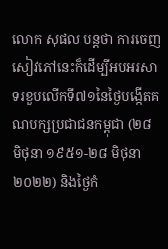លោក សុផល បន្តថា ការចេញសៀវភៅនេះក៏ដើម្បីអបអរសាទរខួបលើកទី៧១នៃថ្ងៃបង្កើតគណបក្សប្រជាជនកម្ពុជា (២៨ មិថុនា ១៩៥១-២៨ មិថុនា ២០២២) និងថ្ងៃកំ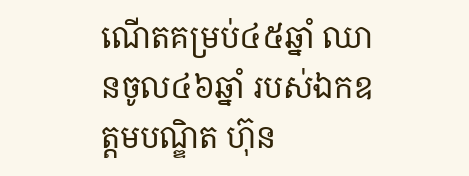ណើតគម្រប់៤៥ឆ្នាំ ឈានចូល៤៦ឆ្នាំ របស់ឯកឧត្តមបណ្ឌិត ហ៊ុន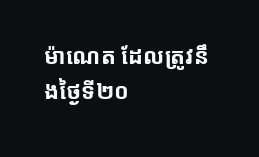ម៉ាណេត ដែលត្រូវនឹងថ្ងៃទី២០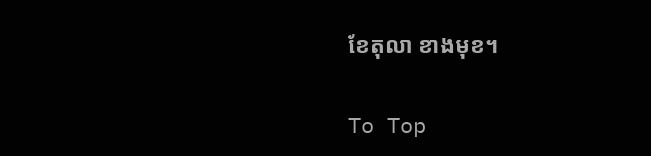ខែតុលា ខាងមុខ។

To Top